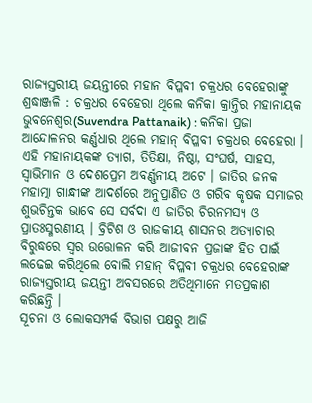ରାଜ୍ୟସ୍ତରୀୟ ଜୟନ୍ତୀରେ ମହାନ ବିପ୍ଳବୀ ଚକ୍ରଧର ବେହେରାଙ୍କୁ ଶ୍ରଦ୍ଧାଞ୍ଜଳି : ଚକ୍ରଧର ବେହେରା ଥିଲେ କନିକା କ୍ରାନ୍ତିର ମହାନାୟକ
ଭୁବନେଶ୍ୱର(Suvendra Pattanaik) : କନିକା ପ୍ରଜା ଆନ୍ଦୋଳନର କର୍ଣ୍ଣଧାର ଥିଲେ ମହାନ୍ ବିପ୍ଳବୀ ଚକ୍ରଧର ବେହେରା । ଏହି ମହାନାୟକଙ୍କ ତ୍ୟାଗ, ତିତିକ୍ଷା, ନିଷ୍ଠା, ସଂଘର୍ଷ, ସାହସ, ସ୍ୱାଭିମାନ ଓ ଦେଶପ୍ରେମ ଅବର୍ଣ୍ଣନୀୟ ଅଟେ । ଜାତିର ଜନକ ମହାତ୍ମା ଗାନ୍ଧୀଙ୍କ ଆଦର୍ଶରେ ଅନୁପ୍ରାଣିତ ଓ ଗରିବ କୃଷକ ସମାଜର ଶୁଭଚିନ୍ତକ ଭାବେ ସେ ସର୍ବଦା ଏ ଜାତିର ଚିରନମସ୍ୟ ଓ ପ୍ରାତଃସ୍ମରଣୀୟ । ବ୍ରିଟିଶ ଓ ରାଜକୀୟ ଶାସନର ଅତ୍ୟାଚାର ବିରୁଦ୍ଧରେ ସ୍ୱର ଉତ୍ତୋଳନ କରି ଆଜୀବନ ପ୍ରଜାଙ୍କ ହିତ ପାଇଁ ଲଢେଇ କରିଥିଲେ ବୋଲି ମହାନ୍ ବିପ୍ଳବୀ ଚକ୍ରଧର ବେହେରାଙ୍କ ରାଜ୍ୟସ୍ତରୀୟ ଜୟନ୍ତୀ ଅବସରରେ ଅତିଥିମାନେ ମତପ୍ରକାଶ କରିଛନ୍ତି ।
ସୂଚନା ଓ ଲୋକସମ୍ପର୍କ ବିଭାଗ ପକ୍ଷରୁ ଆଜି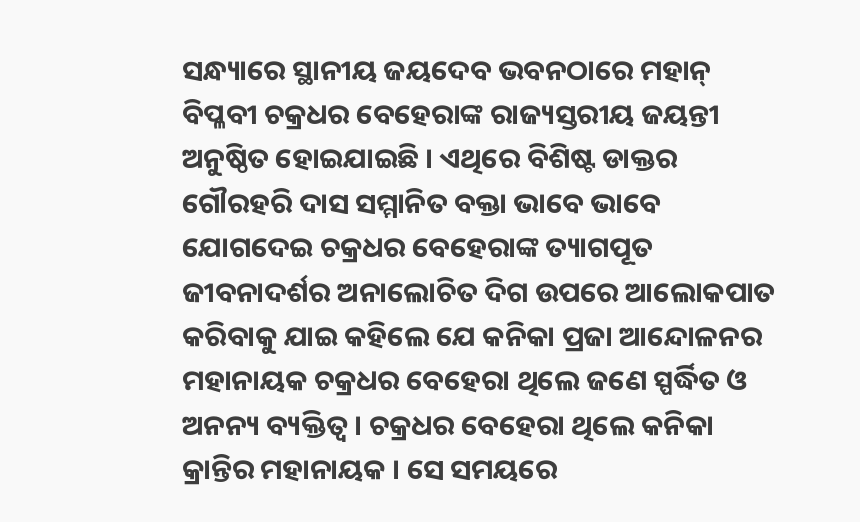ସନ୍ଧ୍ୟାରେ ସ୍ଥାନୀୟ ଜୟଦେବ ଭବନଠାରେ ମହାନ୍ ବିପ୍ଳବୀ ଚକ୍ରଧର ବେହେରାଙ୍କ ରାଜ୍ୟସ୍ତରୀୟ ଜୟନ୍ତୀ ଅନୁଷ୍ଠିତ ହୋଇଯାଇଛି । ଏଥିରେ ବିଶିଷ୍ଟ ଡାକ୍ତର ଗୌରହରି ଦାସ ସମ୍ମାନିତ ବକ୍ତା ଭାବେ ଭାବେ ଯୋଗଦେଇ ଚକ୍ରଧର ବେହେରାଙ୍କ ତ୍ୟାଗପୂତ ଜୀବନାଦର୍ଶର ଅନାଲୋଚିତ ଦିଗ ଉପରେ ଆଲୋକପାତ କରିବାକୁ ଯାଇ କହିଲେ ଯେ କନିକା ପ୍ରଜା ଆନ୍ଦୋଳନର ମହାନାୟକ ଚକ୍ରଧର ବେହେରା ଥିଲେ ଜଣେ ସ୍ପର୍ଦ୍ଧିତ ଓ ଅନନ୍ୟ ବ୍ୟକ୍ତିତ୍ୱ । ଚକ୍ରଧର ବେହେରା ଥିଲେ କନିକା କ୍ରାନ୍ତିର ମହାନାୟକ । ସେ ସମୟରେ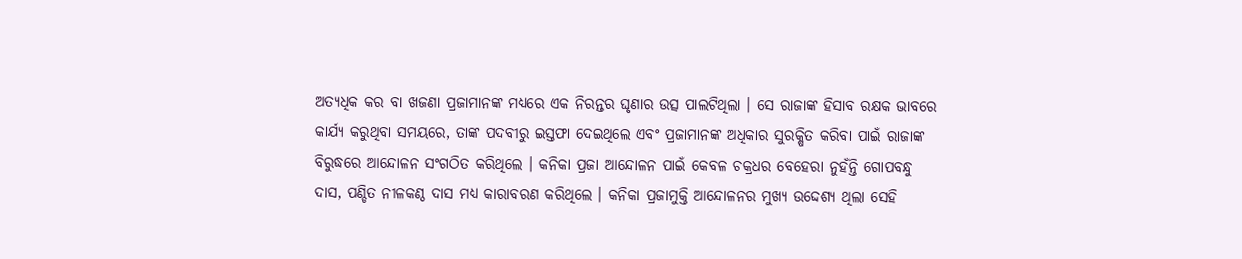ଅତ୍ୟଧିକ କର ବା ଖଜଣା ପ୍ରଜାମାନଙ୍କ ମଧ୍ୟରେ ଏକ ନିରନ୍ତର ଘୃଣାର ଉତ୍ସ ପାଲଟିଥିଲା । ସେ ରାଜାଙ୍କ ହିସାବ ରକ୍ଷକ ଭାବରେ କାର୍ଯ୍ୟ କରୁଥିବା ସମୟରେ, ତାଙ୍କ ପଦବୀରୁ ଇସ୍ତଫା ଦେଇଥିଲେ ଏବଂ ପ୍ରଜାମାନଙ୍କ ଅଧିକାର ସୁରକ୍ଷିତ କରିବା ପାଇଁ ରାଜାଙ୍କ ବିରୁଦ୍ଧରେ ଆନ୍ଦୋଳନ ସଂଗଠିତ କରିଥିଲେ । କନିକା ପ୍ରଜା ଆନ୍ଦୋଳନ ପାଇଁ କେବଳ ଚକ୍ରଧର ବେହେରା ନୁହଁନ୍ତି ଗୋପବନ୍ଧୁ ଦାସ, ପଣ୍ଡିତ ନୀଳକଣ୍ଠ ଦାସ ମଧ୍ୟ କାରାବରଣ କରିଥିଲେ । କନିକା ପ୍ରଜାମୁକ୍ତି ଆନ୍ଦୋଳନର ମୁଖ୍ୟ ଉଦ୍ଦେଶ୍ୟ ଥିଲା ସେହି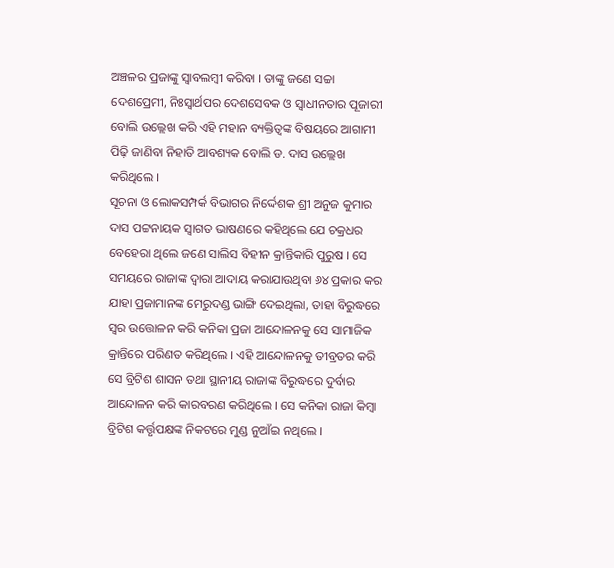ଅଞ୍ଚଳର ପ୍ରଜାଙ୍କୁ ସ୍ୱାବଲମ୍ବୀ କରିବା । ତାଙ୍କୁ ଜଣେ ସଚ୍ଚା ଦେଶପ୍ରେମୀ, ନିଃସ୍ୱାର୍ଥପର ଦେଶସେବକ ଓ ସ୍ୱାଧୀନତାର ପୂଜାରୀ ବୋଲି ଉଲ୍ଲେଖ କରି ଏହି ମହାନ ବ୍ୟକ୍ତିତ୍ୱଙ୍କ ବିଷୟରେ ଆଗାମୀ ପିଢ଼ି ଜାଣିବା ନିହାତି ଆବଶ୍ୟକ ବୋଲି ଡ. ଦାସ ଉଲ୍ଲେଖ କରିଥିଲେ ।
ସୂଚନା ଓ ଲୋକସମ୍ପର୍କ ବିଭାଗର ନିର୍ଦ୍ଦେଶକ ଶ୍ରୀ ଅନୁଜ କୁମାର ଦାସ ପଟ୍ଟନାୟକ ସ୍ୱାଗତ ଭାଷଣରେ କହିଥିଲେ ଯେ ଚକ୍ରଧର ବେହେରା ଥିଲେ ଜଣେ ସାଲିସ ବିହୀନ କ୍ରାନ୍ତିକାରି ପୁରୁଷ । ସେ ସମୟରେ ରାଜାଙ୍କ ଦ୍ୱାରା ଆଦାୟ କରାଯାଉଥିବା ୬୪ ପ୍ରକାର କର ଯାହା ପ୍ରଜାମାନଙ୍କ ମେରୁଦଣ୍ଡ ଭାଙ୍ଗି ଦେଇଥିଲା, ତାହା ବିରୁଦ୍ଧରେ ସ୍ୱର ଉତ୍ତୋଳନ କରି କନିକା ପ୍ରଜା ଆନ୍ଦୋଳନକୁ ସେ ସାମାଜିକ କ୍ରାନ୍ତିରେ ପରିଣତ କରିଥିଲେ । ଏହି ଆନ୍ଦୋଳନକୁ ତୀବ୍ରତର କରି ସେ ବ୍ରିଟିଶ ଶାସନ ତଥା ସ୍ଥାନୀୟ ରାଜାଙ୍କ ବିରୁଦ୍ଧରେ ଦୁର୍ବାର ଆନ୍ଦୋଳନ କରି କାରବରଣ କରିଥିଲେ । ସେ କନିକା ରାଜା କିମ୍ବା ବ୍ରିଟିଶ କର୍ତ୍ତୃପକ୍ଷଙ୍କ ନିକଟରେ ମୁଣ୍ଡ ନୁଆଁଇ ନଥିଲେ ।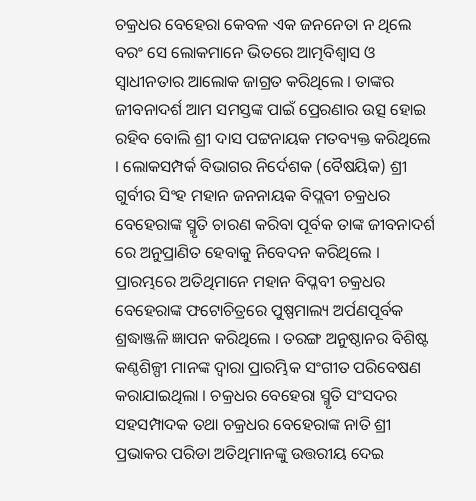ଚକ୍ରଧର ବେହେରା କେବଳ ଏକ ଜନନେତା ନ ଥିଲେ ବରଂ ସେ ଲୋକମାନେ ଭିତରେ ଆତ୍ମବିଶ୍ୱାସ ଓ ସ୍ୱାଧୀନତାର ଆଲୋକ ଜାଗ୍ରତ କରିଥିଲେ । ତାଙ୍କର ଜୀବନାଦର୍ଶ ଆମ ସମସ୍ତଙ୍କ ପାଇଁ ପ୍ରେରଣାର ଉତ୍ସ ହୋଇ ରହିବ ବୋଲି ଶ୍ରୀ ଦାସ ପଟ୍ଟନାୟକ ମତବ୍ୟକ୍ତ କରିଥିଲେ । ଲୋକସମ୍ପର୍କ ବିଭାଗର ନିର୍ଦେଶକ (ବୈଷୟିକ) ଶ୍ରୀ ଗୁର୍ବୀର ସିଂହ ମହାନ ଜନନାୟକ ବିପ୍ଲବୀ ଚକ୍ରଧର ବେହେରାଙ୍କ ସ୍ମୃତି ଚାରଣ କରିବା ପୂର୍ବକ ତାଙ୍କ ଜୀବନାଦର୍ଶ ରେ ଅନୁପ୍ରାଣିତ ହେବାକୁ ନିବେଦନ କରିଥିଲେ ।
ପ୍ରାରମ୍ଭରେ ଅତିଥିମାନେ ମହାନ ବିପ୍ଳବୀ ଚକ୍ରଧର ବେହେରାଙ୍କ ଫଟୋଚିତ୍ରରେ ପୁଷ୍ପମାଲ୍ୟ ଅର୍ପଣପୂର୍ବକ ଶ୍ରଦ୍ଧାଞ୍ଜଳି ଜ୍ଞାପନ କରିଥିଲେ । ତରଙ୍ଗ ଅନୁଷ୍ଠାନର ବିଶିଷ୍ଟ କଣ୍ଠଶିଳ୍ପୀ ମାନଙ୍କ ଦ୍ୱାରା ପ୍ରାରମ୍ଭିକ ସଂଗୀତ ପରିବେଷଣ କରାଯାଇଥିଲା । ଚକ୍ରଧର ବେହେରା ସ୍ମୃତି ସଂସଦର ସହସମ୍ପାଦକ ତଥା ଚକ୍ରଧର ବେହେରାଙ୍କ ନାତି ଶ୍ରୀ ପ୍ରଭାକର ପରିଡା ଅତିଥିମାନଙ୍କୁ ଉତ୍ତରୀୟ ଦେଇ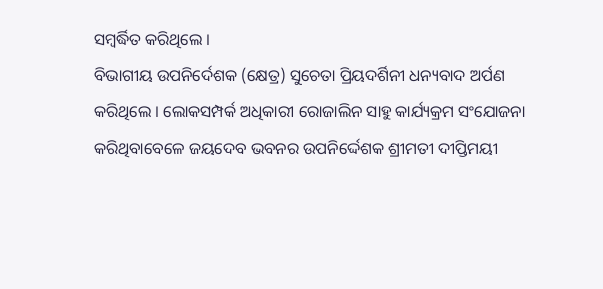ସମ୍ବର୍ଦ୍ଧିତ କରିଥିଲେ ।
ବିଭାଗୀୟ ଉପନିର୍ଦେଶକ (କ୍ଷେତ୍ର) ସୁଚେତା ପ୍ରିୟଦର୍ଶିନୀ ଧନ୍ୟବାଦ ଅର୍ପଣ କରିଥିଲେ । ଲୋକସମ୍ପର୍କ ଅଧିକାରୀ ରୋଜାଲିନ ସାହୁ କାର୍ଯ୍ୟକ୍ରମ ସଂଯୋଜନା କରିଥିବାବେଳେ ଜୟଦେବ ଭବନର ଉପନିର୍ଦ୍ଦେଶକ ଶ୍ରୀମତୀ ଦୀପ୍ତିମୟୀ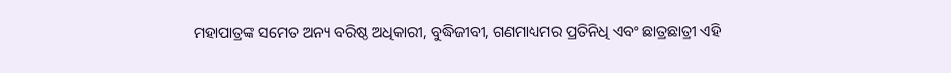ମହାପାତ୍ରଙ୍କ ସମେତ ଅନ୍ୟ ବରିଷ୍ଠ ଅଧିକାରୀ, ବୁଦ୍ଧିଜୀବୀ, ଗଣମାଧ୍ୟମର ପ୍ରତିନିଧି ଏବଂ ଛାତ୍ରଛାତ୍ରୀ ଏହି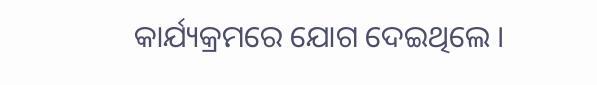କାର୍ଯ୍ୟକ୍ରମରେ ଯୋଗ ଦେଇଥିଲେ ।